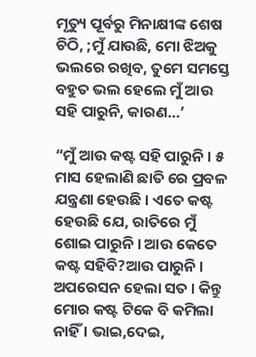ମୃତ୍ୟୁ ପୂର୍ବରୁ ମିନାକ୍ଷୀଙ୍କ ଶେଷ ଚିଠି, ;ମୁଁ ଯାଉଛି, ମୋ ଝିଅକୁ ଭଲରେ ରଖିବ, ତୁମେ ସମସ୍ତେ ବହୁତ ଭଲ ହେଲେ ମୁଁ ଆଉ ସହି ପାରୁନି, କାରଣ…’

“ମୁଁ ଆଉ କଷ୍ଟ ସହି ପାରୁନି । ୫ ମାସ ହେଲାଣି ଛାତି ରେ ପ୍ରବଳ ଯନ୍ତ୍ରଣା ହେଉଛି । ଏତେ କଷ୍ଟ ହେଉଛି ଯେ, ରାତିରେ ମୁଁ ଶୋଇ ପାରୁନି । ଆଉ କେତେ କଷ୍ଟ ସହିବି?ଆଉ ପାରୁନି । ଅପରେସନ ହେଲା ସତ । କିନ୍ତୁ ମୋର କଷ୍ଟ ଟିକେ ବି କମିଲା ନାହିଁ । ଭାଇ,ଦେଇ,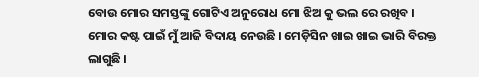ବୋଉ ମୋର ସମସ୍ତଙ୍କୁ ଗୋଟିଏ ଅନୁରୋଧ ମୋ ଝିଅ କୁ ଭଲ ରେ ରଖିବ । ମୋର କଷ୍ଟ ପାଇଁ ମୁଁ ଆଜି ବିଦାୟ ନେଉଛି । ମେଡ଼ିସିନ ଖାଇ ଖାଇ ଭାରି ବିରକ୍ତ ଲାଗୁଛି ।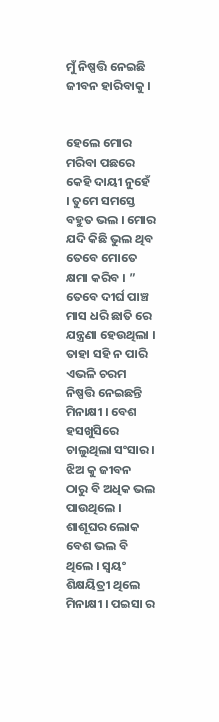ମୁଁ ନିଷ୍ପତ୍ତି ନେଇଛି ଜୀବନ ହାରିବାକୁ ।


ହେଲେ ମୋର ମରିବା ପଛରେ କେହି ଦାୟୀ ନୁହେଁ । ତୁମେ ସମସ୍ତେ ବହୁତ ଭଲ । ମୋର ଯଦି କିଛି ଭୁଲ ଥିବ ତେବେ ମୋତେ କ୍ଷମା କରିବ । ” ତେବେ ଦୀର୍ଘ ପାଞ୍ଚ ମାସ ଧରି ଛାତି ରେ ଯନ୍ତ୍ରଣା ହେଉଥିଲା । ତାହା ସହି ନ ପାରି ଏଭଳି ଚରମ ନିଷ୍ପତ୍ତି ନେଇଛନ୍ତି ମିନାକ୍ଷୀ । ବେଶ ହସଖୁସିରେ ଚାଲୁଥିଲା ସଂସାର । ଝିଅ କୁ ଜୀବନ ଠାରୁ ବି ଅଧିକ ଭଲ ପାଉଥିଲେ । ଶାଶୂଘର ଲୋକ ବେଶ ଭଲ ବି ଥିଲେ । ସ୍ୱୟଂ ଶିକ୍ଷୟିତ୍ରୀ ଥିଲେ ମିନାକ୍ଷୀ । ପଇସା ର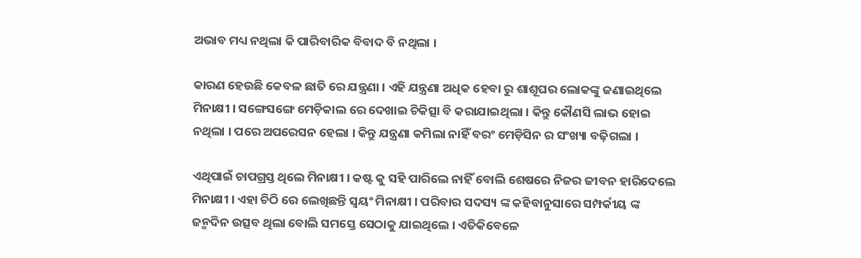ଅଭାବ ମଧ୍ୟ ନଥିଲା କି ପାରିବାରିକ ବିବାଦ ବି ନଥିଲା ।

କାରଣ ହେଉଛି କେବଳ ଛାତି ରେ ଯନ୍ତ୍ରଣା । ଏହି ଯନ୍ତ୍ରଣା ଅଧିକ ହେବା ରୁ ଶାଶୂଘର ଲୋକଙ୍କୁ ଜଣାଇଥିଲେ ମିନାକ୍ଷୀ । ସଙ୍ଗେସଙ୍ଗେ ମେଡ଼ିକାଲ ରେ ଦେଖାଇ ଚିକିତ୍ସା ବି କରାଯାଇଥିଲା । କିନ୍ତୁ କୌଣସି ଲାଭ ହୋଇ ନଥିଲା । ପରେ ଅପରେସନ ହେଲା । କିନ୍ତୁ ଯନ୍ତ୍ରଣା କମିଲା ନାହିଁ ବରଂ ମେଡ଼ିସିନ ର ସଂଖ୍ୟା ବଢ଼ିଗଲା ।

ଏଥିପାଇଁ ଚାପଗ୍ରସ୍ତ ଥିଲେ ମିନାକ୍ଷୀ । କଷ୍ଟ କୁ ସହି ପାରିଲେ ନାହିଁ ବୋଲି ଶେଷରେ ନିଜର ଜୀବନ ହାରିଦେଲେ ମିନାକ୍ଷୀ । ଏହା ଚିଠି ରେ ଲେଖିଛନ୍ତି ସ୍ୱୟଂ ମିନାକ୍ଷୀ । ପରିବାର ସଦସ୍ୟ ଙ୍କ କହିବାନୁସାରେ ସମ୍ପର୍କୀୟ ଙ୍କ ଜନ୍ମଦିନ ଉତ୍ସବ ଥିଲା ବୋଲି ସମସ୍ତେ ସେଠାକୁ ଯାଇଥିଲେ । ଏତିକିବେଳେ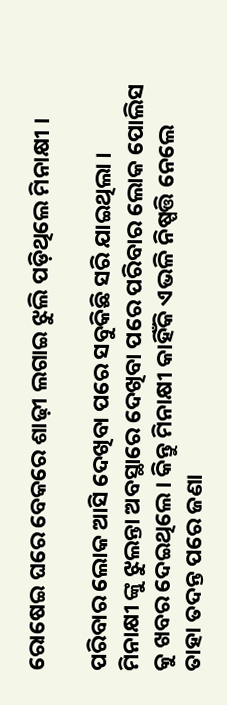ରୋଷେଇ ଘରେ ବେକରେ ଶାଢ଼ୀ ଲଗାଇ ଝୁଲି ପଡ଼ିଥିଲେ ମିନାକ୍ଷୀ ।

ପରିବାର ଲୋକ ଆସି ଦେଖିବା ପରେ ସବୁକିଛି ସରି ଯାଇଥିଲା । ମିନାକ୍ଷୀ ଙ୍କୁ ଝୁଲନ୍ତା ଅବସ୍ଥାରେ ଦେଖିବା ପରେ ପରିବାର ଲୋକ ପୋଲିସ କୁ ଖବର ଦେଇଥିଲେ । କିନ୍ତୁ ମିନାକ୍ଷୀ କାହିଁକି ଏଭଳି ନିଷ୍ପତ୍ତି ନେଲେ ତାହା ତଦନ୍ତ ପରେ ଜଣା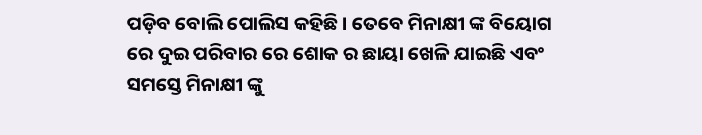ପଡ଼ିବ ବୋଲି ପୋଲିସ କହିଛି । ତେବେ ମିନାକ୍ଷୀ ଙ୍କ ବିୟୋଗ ରେ ଦୁଇ ପରିବାର ରେ ଶୋକ ର ଛାୟା ଖେଳି ଯାଇଛି ଏବଂ ସମସ୍ତେ ମିନାକ୍ଷୀ ଙ୍କୁ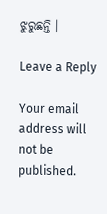ଝୁରୁଛନ୍ତି ।

Leave a Reply

Your email address will not be published.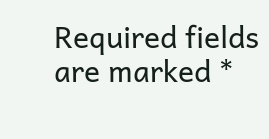Required fields are marked *